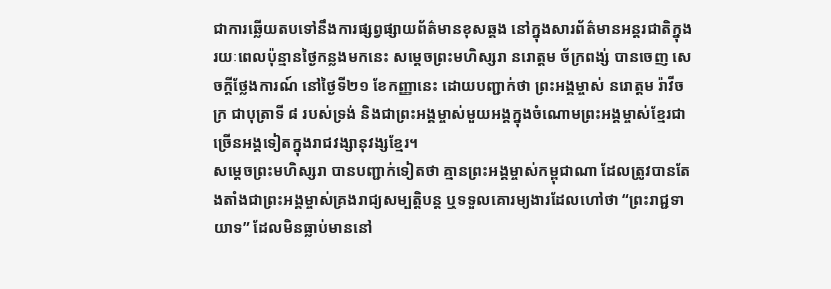ជាការឆ្លើយតបទៅនឹងការផ្សព្វផ្សាយព័ត៌មានខុសឆ្គង នៅក្នុងសារព័ត៌មានអន្តរជាតិក្នុងរយៈពេលប៉ុន្មានថ្ងៃកន្លងមកនេះ សម្ដេចព្រះមហិស្សរា នរោត្ដម ច័ក្រពង្ស់ បានចេញ សេចក្ដីថ្លែងការណ៍ នៅថ្ងៃទី២១ ខែកញ្ញានេះ ដោយបញ្ជាក់ថា ព្រះអង្គម្ចាស់ នរោត្ដម រ៉ាវីចក្រ ជាបុត្រាទី ៨ របស់ទ្រង់ និងជាព្រះអង្គម្ចាស់មួយអង្គក្នុងចំណោមព្រះអង្គម្ចាស់ខ្មែរជាច្រើនអង្គទៀតក្នុងរាជវង្សានុវង្សខ្មែរ។
សម្ដេចព្រះមហិស្សរា បានបញ្ជាក់ទៀតថា គ្មានព្រះអង្គម្ចាស់កម្ពុជាណា ដែលត្រូវបានតែងតាំងជាព្រះអង្គម្ចាស់គ្រងរាជ្យសម្បត្តិបន្ត ឬទទួលគោរម្យងារដែលហៅថា “ព្រះរាជ្ជទាយាទ” ដែលមិនធ្លាប់មាននៅ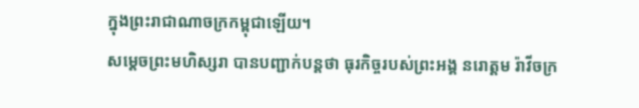ក្នុងព្រះរាជាណាចក្រកម្ពុជាឡើយ។
សម្ដេចព្រះមហិស្សរា បានបញ្ជាក់បន្តថា ធុរកិច្ចរបស់ព្រះអង្គ នរោត្តម រ៉ាវីចក្រ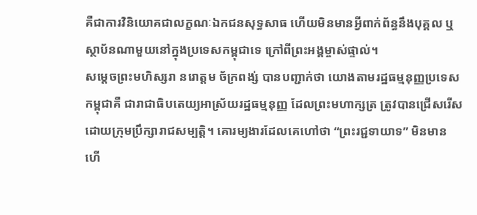គឺជាការវិនិយោគជាលក្ខណៈឯកជនសុទ្ធសាធ ហើយមិនមានអ្វីពាក់ព័ន្ធនឹងបុគ្គល ឬស្ថាប័នណាមួយនៅក្នុងប្រទេសកម្ពុជាទេ ក្រៅពីព្រះអង្គម្ចាស់ផ្ទាល់។
សម្ដេចព្រះមហិស្សរា នរោត្ដម ច័ក្រពង្ស់ បានបញ្ជាក់ថា យោងតាមរដ្ឋធម្មនុញ្ញប្រទេសកម្ពុជាគឺ ជារាជាធិបតេយ្យអាស្រ័យរដ្ឋធម្មនុញ្ញ ដែលព្រះមហាក្សត្រ ត្រូវបានជ្រើសរើសដោយក្រុមប្រឹក្សារាជសម្បត្តិ។ គោរម្យងារដែលគេហៅថា “ព្រះរជ្ជទាយាទ” មិនមាន ហើ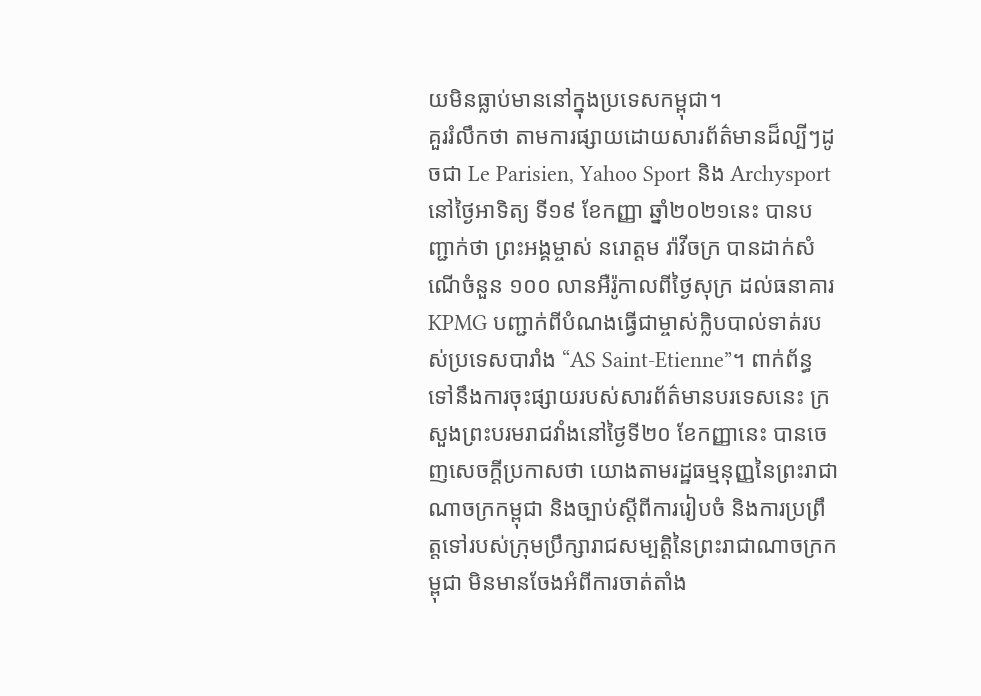យមិនធ្លាប់មាននៅក្នុងប្រទេសកម្ពុជា។
គួររំលឹកថា តាមការផ្សាយដោយសារព័ត៌មានដ៏ល្បីៗដូចជា Le Parisien, Yahoo Sport និង Archysport នៅថ្ងៃអាទិត្យ ទី១៩ ខែកញ្ញា ឆ្នាំ២០២១នេះ បានបញ្ជាក់ថា ព្រះអង្គម្ចាស់ នរោត្តម រ៉ាវីចក្រ បានដាក់សំណើចំនួន ១០០ លានអឺរ៉ូកាលពីថ្ងៃសុក្រ ដល់ធនាគារ KPMG បញ្ជាក់ពីបំណងធ្វើជាម្ចាស់ក្លិបបាល់ទាត់របស់ប្រទេសបារាំង “AS Saint-Etienne”។ ពាក់ព័ន្ធទៅនឹងការចុះផ្សាយរបស់សារព័ត៌មានបរទេសនេះ ក្រសួងព្រះបរមរាជវាំងនៅថ្ងៃទី២០ ខែកញ្ញានេះ បានចេញសេចក្តីប្រកាសថា យោងតាមរដ្ឋធម្មនុញ្ញនៃព្រះរាជាណាចក្រកម្ពុជា និងច្បាប់ស្តីពីការរៀបចំ និងការប្រព្រឹត្តទៅរបស់ក្រុមប្រឹក្សារាជសម្បត្តិនៃព្រះរាជាណាចក្រកម្ពុជា មិនមានចែងអំពីការចាត់តាំង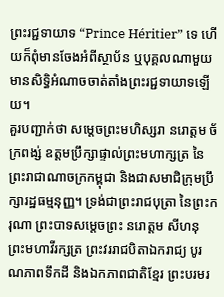ព្រះរជ្ជទាយាទ “Prince Héritier” ទេ ហើយក៏ពុំមានចែងអំពីស្ថាប័ន ឬបុគ្គលណាមួយមានសិទ្ធិអំណាចចាត់តាំងព្រះរជ្ជទាយាទឡើយ។
គួរបញ្ជាក់ថា សម្តេចព្រះមហិស្សរា នរោត្តម ច័ក្រពង្ស់ ឧត្តមប្រឹក្សាផ្ទាល់ព្រះមហាក្សត្រ នៃព្រះរាជាណាចក្រកម្ពុជា និងជាសមាជិក្រុមប្រឹក្សារដ្ឋធម្មនុញ្ញ។ ទ្រង់ជាព្រះរាជបុត្រា នៃព្រះករុណា ព្រះបាទសម្ដេចព្រះ នរោត្តម សីហនុ ព្រះមហាវីរក្សត្រ ព្រះវររាជបិតាឯករាជ្យ បូរណភាពទឹកដី និងឯកភាពជាតិខ្មែរ ព្រះបរមរ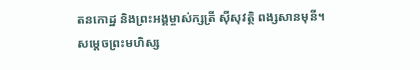តនកោដ្ឋ និងព្រះអង្គម្ចាស់ក្សត្រី ស៊ីសុវត្ថិ ពង្សសានមុនី។ សម្តេចព្រះមហិស្ស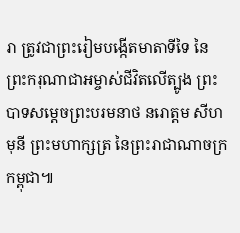រា ត្រូវជាព្រះរៀមបង្កើតមាតាទីទៃ នៃព្រះករុណាជាអម្ចាស់ជីវិតលើត្បូង ព្រះបាទសម្តេចព្រះបរមនាថ នរោត្តម សីហមុនី ព្រះមហាក្សត្រ នៃព្រះរាជាណាចក្រកម្ពុជា៕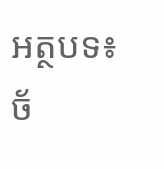អត្ថបទ៖ ច័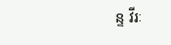ន្ទ វីរៈ